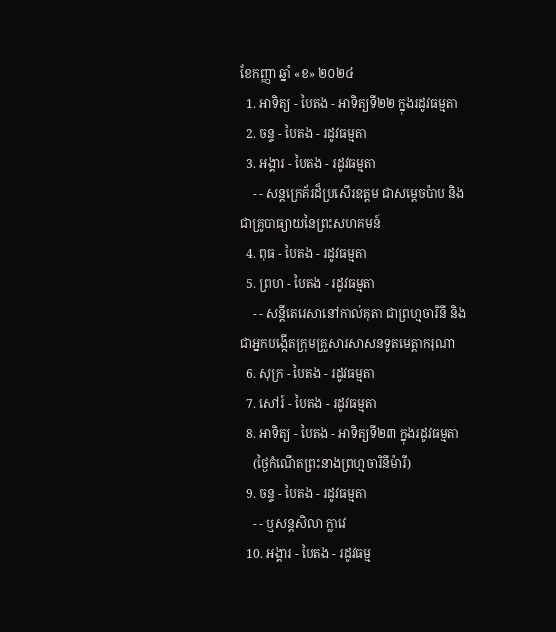ខែកញ្ញា ឆ្នាំ «ខ» ២០២៤
  1. អាទិត្យ - បៃតង - អាទិត្យទី២២ ក្នុងរដូវធម្មតា
  2. ចន្ទ - បៃតង - រដូវធម្មតា
  3. អង្គារ - បៃតង - រដូវធម្មតា
    - - សន្តក្រេគ័រដ៏ប្រសើរឧត្តម ជាសម្ដេចប៉ាប និងជាគ្រូបាធ្យាយនៃព្រះសហគមន៍
  4. ពុធ - បៃតង - រដូវធម្មតា
  5. ព្រហ - បៃតង - រដូវធម្មតា
    - - សន្តីតេរេសានៅកាល់គុតា ជាព្រហ្មចារិនី និងជាអ្នកបង្កើតក្រុមគ្រួសារសាសនទូតមេត្ដាករុណា
  6. សុក្រ - បៃតង - រដូវធម្មតា
  7. សៅរ៍ - បៃតង - រដូវធម្មតា
  8. អាទិត្យ - បៃតង - អាទិត្យទី២៣ ក្នុងរដូវធម្មតា
    (ថ្ងៃកំណើតព្រះនាងព្រហ្មចារិនីម៉ារី)
  9. ចន្ទ - បៃតង - រដូវធម្មតា
    - - ឬសន្តសិលា ក្លាវេ
  10. អង្គារ - បៃតង - រដូវធម្ម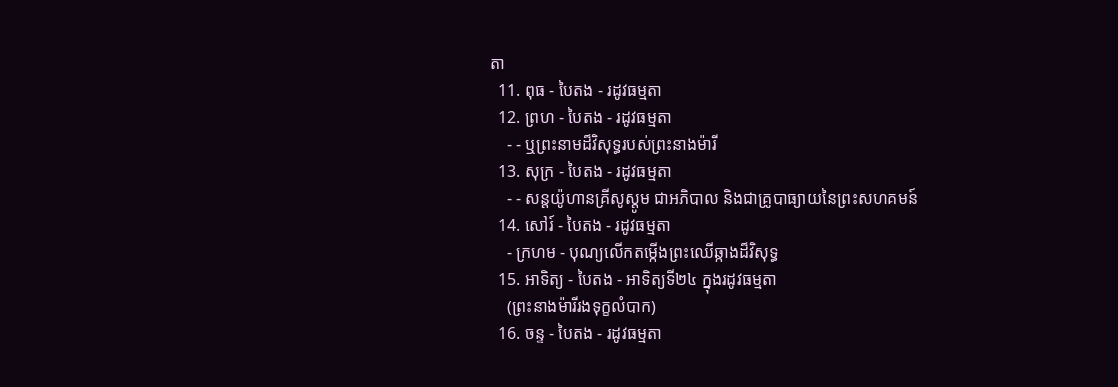តា
  11. ពុធ - បៃតង - រដូវធម្មតា
  12. ព្រហ - បៃតង - រដូវធម្មតា
    - - ឬព្រះនាមដ៏វិសុទ្ធរបស់ព្រះនាងម៉ារី
  13. សុក្រ - បៃតង - រដូវធម្មតា
    - - សន្តយ៉ូហានគ្រីសូស្តូម ជាអភិបាល និងជាគ្រូបាធ្យាយនៃព្រះសហគមន៍
  14. សៅរ៍ - បៃតង - រដូវធម្មតា
    - ក្រហម - បុណ្យលើកតម្កើងព្រះឈើឆ្កាងដ៏វិសុទ្ធ
  15. អាទិត្យ - បៃតង - អាទិត្យទី២៤ ក្នុងរដូវធម្មតា
    (ព្រះនាងម៉ារីរងទុក្ខលំបាក)
  16. ចន្ទ - បៃតង - រដូវធម្មតា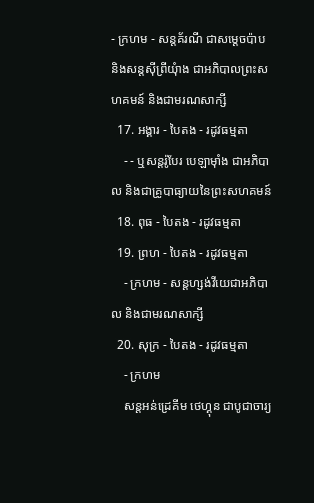- ក្រហម - សន្តគ័រណី ជាសម្ដេចប៉ាប និងសន្តស៊ីព្រីយុំាង ជាអភិបាលព្រះសហគមន៍ និងជាមរណសាក្សី
  17. អង្គារ - បៃតង - រដូវធម្មតា
    - - ឬសន្តរ៉ូបែរ បេឡាម៉ាំង ជាអភិបាល និងជាគ្រូបាធ្យាយនៃព្រះសហគមន៍
  18. ពុធ - បៃតង - រដូវធម្មតា
  19. ព្រហ - បៃតង - រដូវធម្មតា
    - ក្រហម - សន្តហ្សង់វីយេជាអភិបាល និងជាមរណសាក្សី
  20. សុក្រ - បៃតង - រដូវធម្មតា
    - ក្រហម
    សន្តអន់ដ្រេគីម ថេហ្គុន ជាបូជាចារ្យ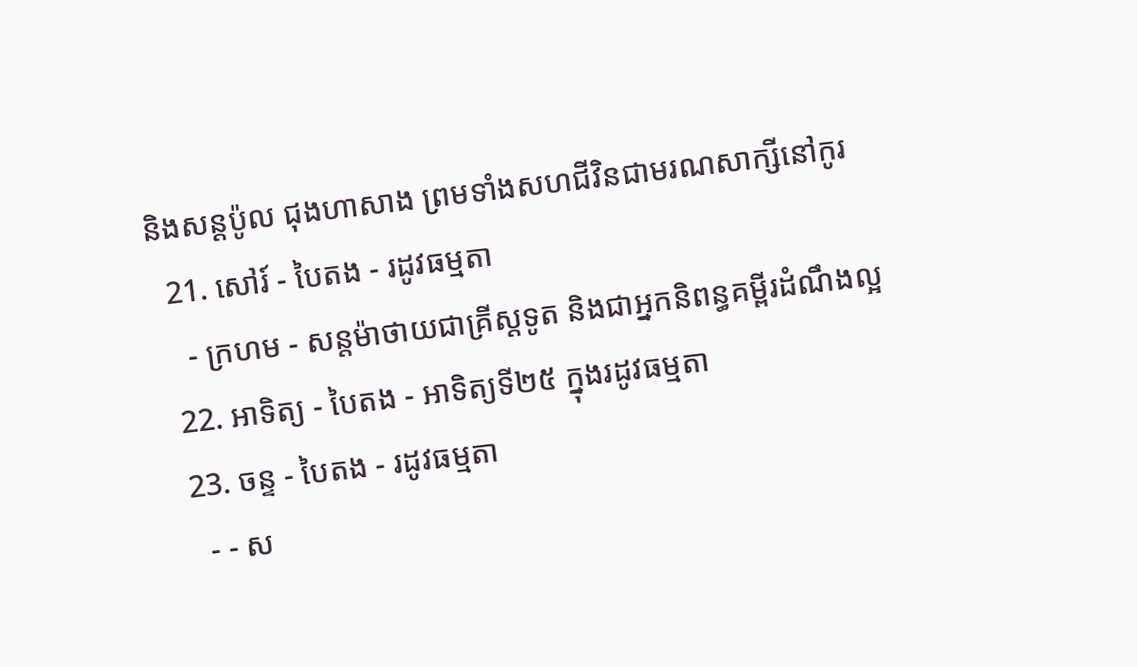និងសន្តប៉ូល ជុងហាសាង ព្រមទាំងសហជីវិនជាមរណសាក្សីនៅកូរ
  21. សៅរ៍ - បៃតង - រដូវធម្មតា
    - ក្រហម - សន្តម៉ាថាយជាគ្រីស្តទូត និងជាអ្នកនិពន្ធគម្ពីរដំណឹងល្អ
  22. អាទិត្យ - បៃតង - អាទិត្យទី២៥ ក្នុងរដូវធម្មតា
  23. ចន្ទ - បៃតង - រដូវធម្មតា
    - - ស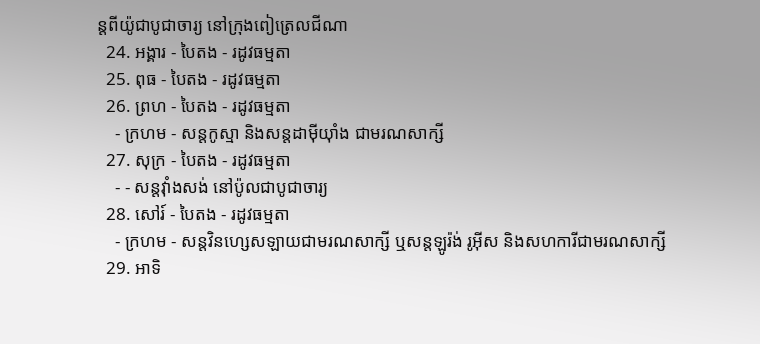ន្តពីយ៉ូជាបូជាចារ្យ នៅក្រុងពៀត្រេលជីណា
  24. អង្គារ - បៃតង - រដូវធម្មតា
  25. ពុធ - បៃតង - រដូវធម្មតា
  26. ព្រហ - បៃតង - រដូវធម្មតា
    - ក្រហម - សន្តកូស្មា និងសន្តដាម៉ីយុាំង ជាមរណសាក្សី
  27. សុក្រ - បៃតង - រដូវធម្មតា
    - - សន្តវុាំងសង់ នៅប៉ូលជាបូជាចារ្យ
  28. សៅរ៍ - បៃតង - រដូវធម្មតា
    - ក្រហម - សន្តវិនហ្សេសឡាយជាមរណសាក្សី ឬសន្តឡូរ៉ង់ រូអ៊ីស និងសហការីជាមរណសាក្សី
  29. អាទិ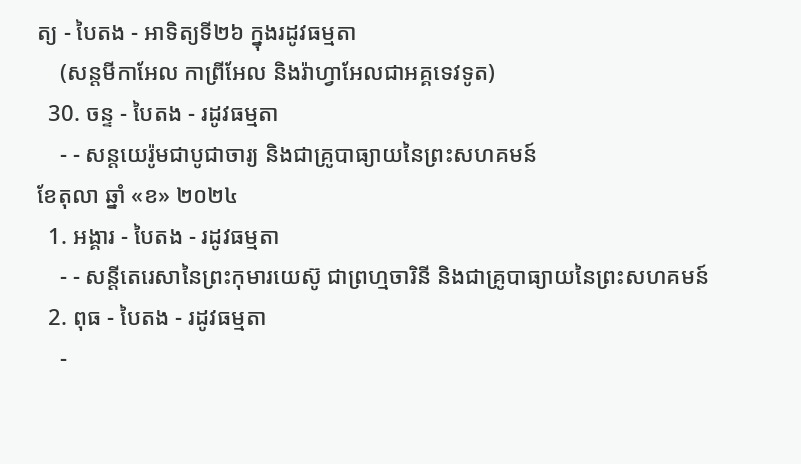ត្យ - បៃតង - អាទិត្យទី២៦ ក្នុងរដូវធម្មតា
    (សន្តមីកាអែល កាព្រីអែល និងរ៉ាហ្វាអែលជាអគ្គទេវទូត)
  30. ចន្ទ - បៃតង - រដូវធម្មតា
    - - សន្ដយេរ៉ូមជាបូជាចារ្យ និងជាគ្រូបាធ្យាយនៃព្រះសហគមន៍
ខែតុលា ឆ្នាំ «ខ» ២០២៤
  1. អង្គារ - បៃតង - រដូវធម្មតា
    - - សន្តីតេរេសានៃព្រះកុមារយេស៊ូ ជាព្រហ្មចារិនី និងជាគ្រូបាធ្យាយនៃព្រះសហគមន៍
  2. ពុធ - បៃតង - រដូវធម្មតា
    -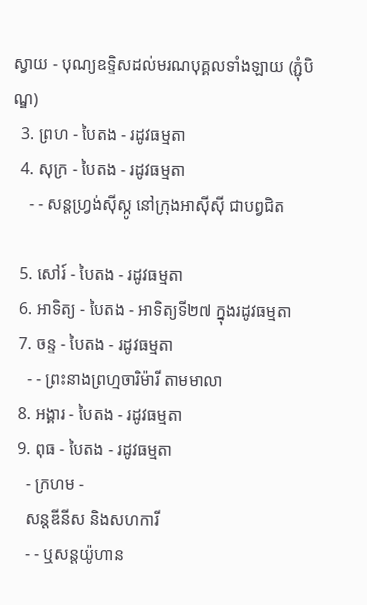ស្វាយ - បុណ្យឧទ្ទិសដល់មរណបុគ្គលទាំងឡាយ (ភ្ជុំបិណ្ឌ)
  3. ព្រហ - បៃតង - រដូវធម្មតា
  4. សុក្រ - បៃតង - រដូវធម្មតា
    - - សន្តហ្វ្រង់ស៊ីស្កូ នៅក្រុងអាស៊ីស៊ី ជាបព្វជិត

  5. សៅរ៍ - បៃតង - រដូវធម្មតា
  6. អាទិត្យ - បៃតង - អាទិត្យទី២៧ ក្នុងរដូវធម្មតា
  7. ចន្ទ - បៃតង - រដូវធម្មតា
    - - ព្រះនាងព្រហ្មចារិម៉ារី តាមមាលា
  8. អង្គារ - បៃតង - រដូវធម្មតា
  9. ពុធ - បៃតង - រដូវធម្មតា
    - ក្រហម -
    សន្តឌីនីស និងសហការី
    - - ឬសន្តយ៉ូហាន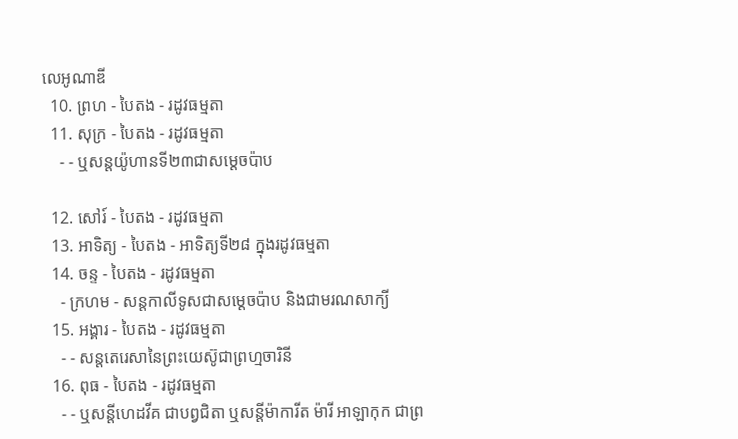លេអូណាឌី
  10. ព្រហ - បៃតង - រដូវធម្មតា
  11. សុក្រ - បៃតង - រដូវធម្មតា
    - - ឬសន្តយ៉ូហានទី២៣ជាសម្តេចប៉ាប

  12. សៅរ៍ - បៃតង - រដូវធម្មតា
  13. អាទិត្យ - បៃតង - អាទិត្យទី២៨ ក្នុងរដូវធម្មតា
  14. ចន្ទ - បៃតង - រដូវធម្មតា
    - ក្រហម - សន្ដកាលីទូសជាសម្ដេចប៉ាប និងជាមរណសាក្យី
  15. អង្គារ - បៃតង - រដូវធម្មតា
    - - សន្តតេរេសានៃព្រះយេស៊ូជាព្រហ្មចារិនី
  16. ពុធ - បៃតង - រដូវធម្មតា
    - - ឬសន្ដីហេដវីគ ជាបព្វជិតា ឬសន្ដីម៉ាការីត ម៉ារី អាឡាកុក ជាព្រ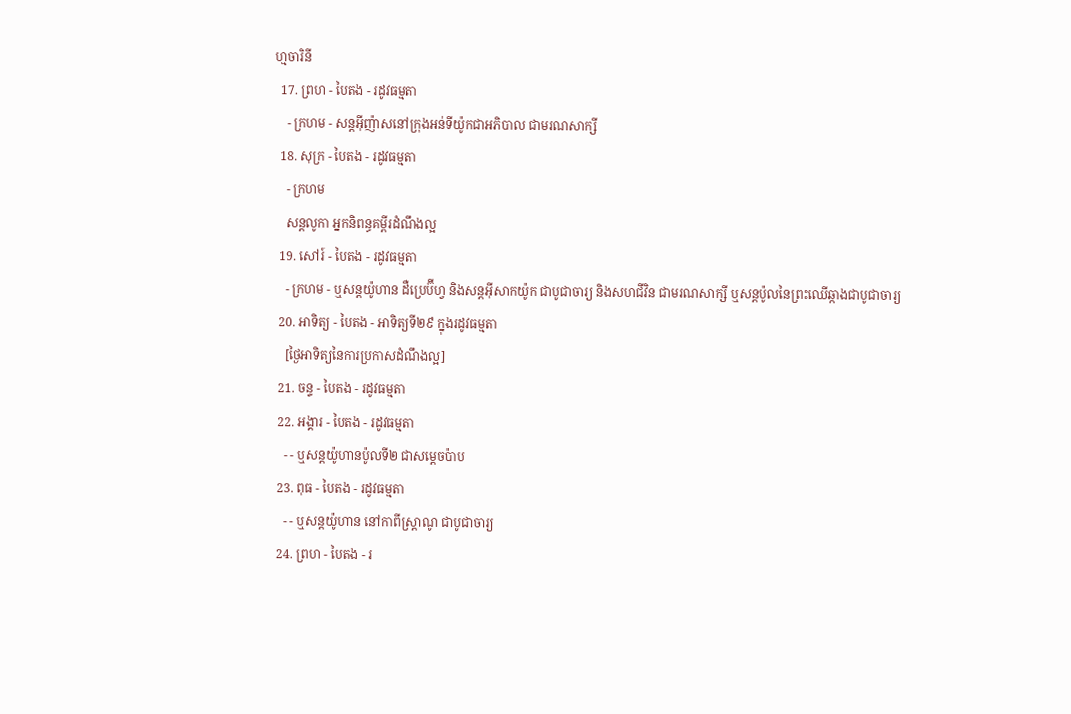ហ្មចារិនី
  17. ព្រហ - បៃតង - រដូវធម្មតា
    - ក្រហម - សន្តអ៊ីញ៉ាសនៅក្រុងអន់ទីយ៉ូកជាអភិបាល ជាមរណសាក្សី
  18. សុក្រ - បៃតង - រដូវធម្មតា
    - ក្រហម
    សន្តលូកា អ្នកនិពន្ធគម្ពីរដំណឹងល្អ
  19. សៅរ៍ - បៃតង - រដូវធម្មតា
    - ក្រហម - ឬសន្ដយ៉ូហាន ដឺប្រេប៊ីហ្វ និងសន្ដអ៊ីសាកយ៉ូក ជាបូជាចារ្យ និងសហជីវិន ជាមរណសាក្សី ឬសន្ដប៉ូលនៃព្រះឈើឆ្កាងជាបូជាចារ្យ
  20. អាទិត្យ - បៃតង - អាទិត្យទី២៩ ក្នុងរដូវធម្មតា
    [ថ្ងៃអាទិត្យនៃការប្រកាសដំណឹងល្អ]
  21. ចន្ទ - បៃតង - រដូវធម្មតា
  22. អង្គារ - បៃតង - រដូវធម្មតា
    - - ឬសន្តយ៉ូហានប៉ូលទី២ ជាសម្ដេចប៉ាប
  23. ពុធ - បៃតង - រដូវធម្មតា
    - - ឬសន្ដយ៉ូហាន នៅកាពីស្រ្ដាណូ ជាបូជាចារ្យ
  24. ព្រហ - បៃតង - រ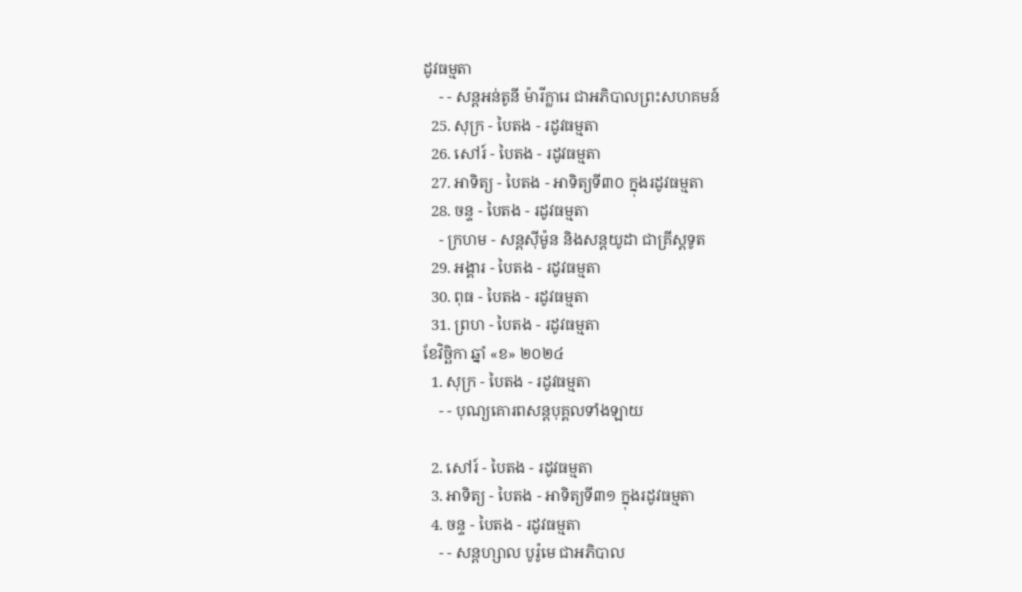ដូវធម្មតា
    - - សន្តអន់តូនី ម៉ារីក្លារេ ជាអភិបាលព្រះសហគមន៍
  25. សុក្រ - បៃតង - រដូវធម្មតា
  26. សៅរ៍ - បៃតង - រដូវធម្មតា
  27. អាទិត្យ - បៃតង - អាទិត្យទី៣០ ក្នុងរដូវធម្មតា
  28. ចន្ទ - បៃតង - រដូវធម្មតា
    - ក្រហម - សន្ដស៊ីម៉ូន និងសន្ដយូដា ជាគ្រីស្ដទូត
  29. អង្គារ - បៃតង - រដូវធម្មតា
  30. ពុធ - បៃតង - រដូវធម្មតា
  31. ព្រហ - បៃតង - រដូវធម្មតា
ខែវិច្ឆិកា ឆ្នាំ «ខ» ២០២៤
  1. សុក្រ - បៃតង - រដូវធម្មតា
    - - បុណ្យគោរពសន្ដបុគ្គលទាំងឡាយ

  2. សៅរ៍ - បៃតង - រដូវធម្មតា
  3. អាទិត្យ - បៃតង - អាទិត្យទី៣១ ក្នុងរដូវធម្មតា
  4. ចន្ទ - បៃតង - រដូវធម្មតា
    - - សន្ដហ្សាល បូរ៉ូមេ ជាអភិបាល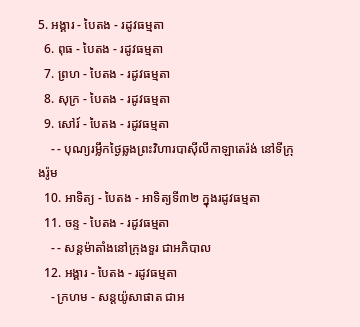5. អង្គារ - បៃតង - រដូវធម្មតា
  6. ពុធ - បៃតង - រដូវធម្មតា
  7. ព្រហ - បៃតង - រដូវធម្មតា
  8. សុក្រ - បៃតង - រដូវធម្មតា
  9. សៅរ៍ - បៃតង - រដូវធម្មតា
    - - បុណ្យរម្លឹកថ្ងៃឆ្លងព្រះវិហារបាស៊ីលីកាឡាតេរ៉ង់ នៅទីក្រុងរ៉ូម
  10. អាទិត្យ - បៃតង - អាទិត្យទី៣២ ក្នុងរដូវធម្មតា
  11. ចន្ទ - បៃតង - រដូវធម្មតា
    - - សន្ដម៉ាតាំងនៅក្រុងទួរ ជាអភិបាល
  12. អង្គារ - បៃតង - រដូវធម្មតា
    - ក្រហម - សន្ដយ៉ូសាផាត ជាអ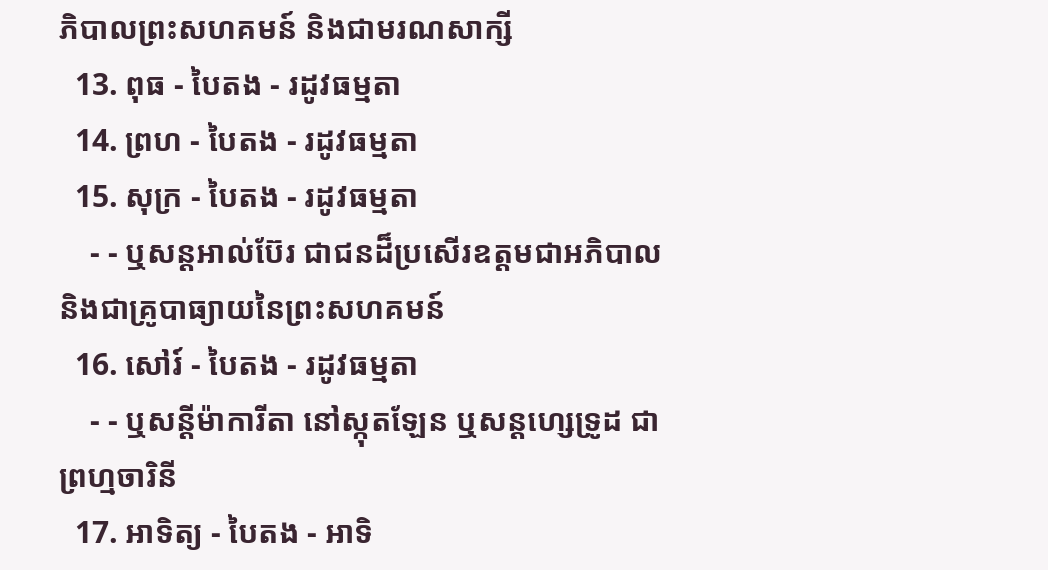ភិបាលព្រះសហគមន៍ និងជាមរណសាក្សី
  13. ពុធ - បៃតង - រដូវធម្មតា
  14. ព្រហ - បៃតង - រដូវធម្មតា
  15. សុក្រ - បៃតង - រដូវធម្មតា
    - - ឬសន្ដអាល់ប៊ែរ ជាជនដ៏ប្រសើរឧត្ដមជាអភិបាល និងជាគ្រូបាធ្យាយនៃព្រះសហគមន៍
  16. សៅរ៍ - បៃតង - រដូវធម្មតា
    - - ឬសន្ដីម៉ាការីតា នៅស្កុតឡែន ឬសន្ដហ្សេទ្រូដ ជាព្រហ្មចារិនី
  17. អាទិត្យ - បៃតង - អាទិ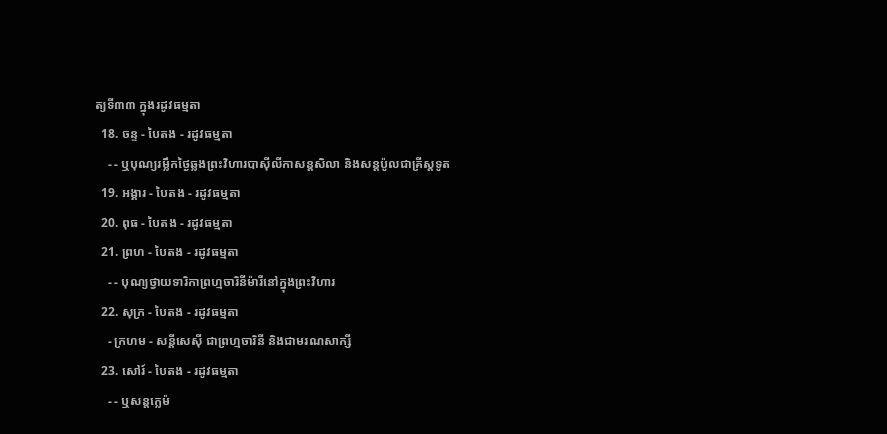ត្យទី៣៣ ក្នុងរដូវធម្មតា
  18. ចន្ទ - បៃតង - រដូវធម្មតា
    - - ឬបុណ្យរម្លឹកថ្ងៃឆ្លងព្រះវិហារបាស៊ីលីកាសន្ដសិលា និងសន្ដប៉ូលជាគ្រីស្ដទូត
  19. អង្គារ - បៃតង - រដូវធម្មតា
  20. ពុធ - បៃតង - រដូវធម្មតា
  21. ព្រហ - បៃតង - រដូវធម្មតា
    - - បុណ្យថ្វាយទារិកាព្រហ្មចារិនីម៉ារីនៅក្នុងព្រះវិហារ
  22. សុក្រ - បៃតង - រដូវធម្មតា
    - ក្រហម - សន្ដីសេស៊ី ជាព្រហ្មចារិនី និងជាមរណសាក្សី
  23. សៅរ៍ - បៃតង - រដូវធម្មតា
    - - ឬសន្ដក្លេម៉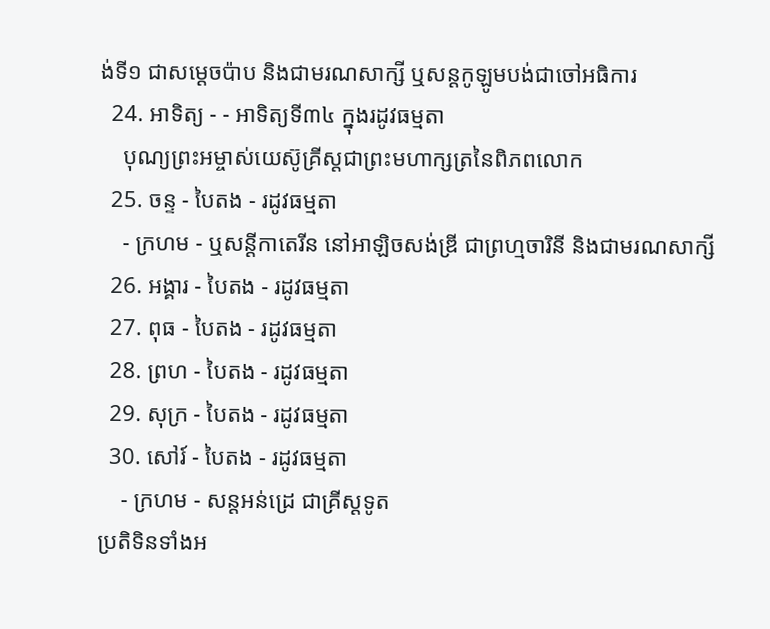ង់ទី១ ជាសម្ដេចប៉ាប និងជាមរណសាក្សី ឬសន្ដកូឡូមបង់ជាចៅអធិការ
  24. អាទិត្យ - - អាទិត្យទី៣៤ ក្នុងរដូវធម្មតា
    បុណ្យព្រះអម្ចាស់យេស៊ូគ្រីស្ដជាព្រះមហាក្សត្រនៃពិភពលោក
  25. ចន្ទ - បៃតង - រដូវធម្មតា
    - ក្រហម - ឬសន្ដីកាតេរីន នៅអាឡិចសង់ឌ្រី ជាព្រហ្មចារិនី និងជាមរណសាក្សី
  26. អង្គារ - បៃតង - រដូវធម្មតា
  27. ពុធ - បៃតង - រដូវធម្មតា
  28. ព្រហ - បៃតង - រដូវធម្មតា
  29. សុក្រ - បៃតង - រដូវធម្មតា
  30. សៅរ៍ - បៃតង - រដូវធម្មតា
    - ក្រហម - សន្ដអន់ដ្រេ ជាគ្រីស្ដទូត
ប្រតិទិនទាំងអ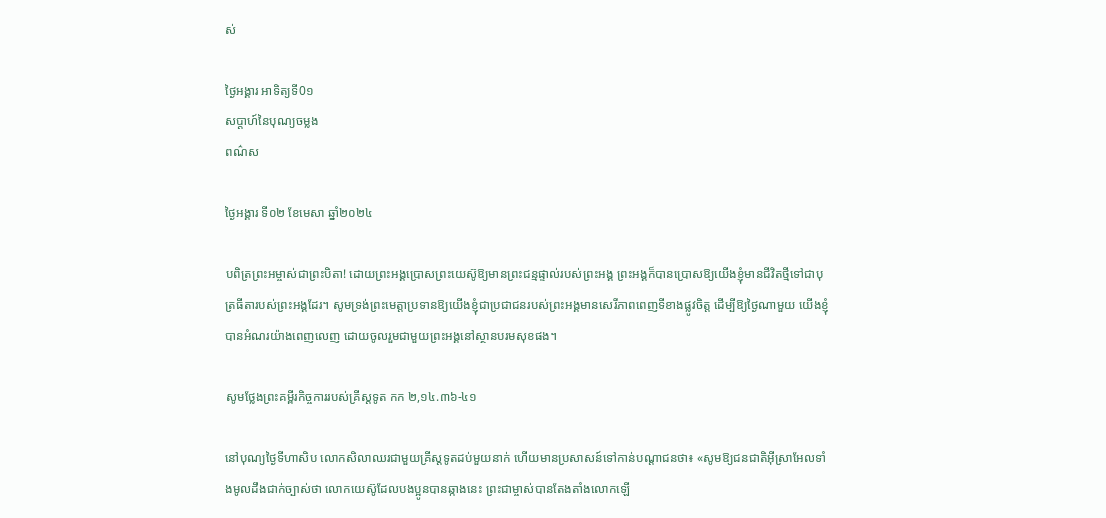ស់

ថ្ងៃអង្គារ អាទិត្យទី0១
សប្ដាហ៍នៃបុណ្យចម្លង
ពណ៌ស

ថ្ងៃអង្គារ ទី០២ ខែមេសា ឆ្នាំ២០២៤

បពិត្រព្រះអម្ចាស់ជាព្រះបិតា! ដោយព្រះអង្គប្រោសព្រះយេស៊ូឱ្យមានព្រះជន្មផ្ទាល់របស់ព្រះអង្គ ព្រះអង្គក៏បានប្រោសឱ្យយើងខ្ញុំមានជីវិតថ្មីទៅជាបុត្រធីតារបស់ព្រះអង្គដែរ។ សូមទ្រង់ព្រះមេត្តាប្រទានឱ្យយើងខ្ញុំជាប្រជាជនរបស់ព្រះអង្គមានសេរីភាពពេញទីខាងផ្លូវចិត្ត ដើម្បីឱ្យថ្ងៃណាមួយ យើងខ្ញុំបានអំណរយ៉ាងពេញលេញ ដោយចូលរួមជាមួយព្រះអង្គនៅស្ថានបរមសុខផង។

សូមថ្លែងព្រះគម្ពីរកិច្ចការរបស់គ្រីស្តទូត កក ២,១៤.៣៦-៤១

នៅបុណ្យថ្ងៃទីហាសិប លោកសិលាឈរជាមួយគ្រីស្តទូតដប់មួយនាក់ ហើយមានប្រសាសន៍ទៅកាន់បណ្តាជនថា៖ «សូមឱ្យជនជាតិអ៊ីស្រាអែលទាំងមូលដឹងជាក់ច្បាស់ថា លោកយេស៊ូដែលបងប្អូនបានឆ្កាងនេះ ព្រះជាម្ចាស់បានតែងតាំងលោកឡើ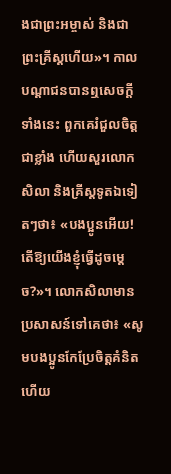ងជាព្រះអម្ចាស់ និងជាព្រះគ្រីស្តហើយ»។ កាលបណ្តាជនបានឮសេចក្តីទាំងនេះ ពួកគេរំជួលចិត្តជាខ្លាំង ហើយសួរលោកសិលា និងគ្រីស្តទូតឯទៀតៗថា៖ «បងប្អូនអើយ! តើឱ្យយើងខ្ញុំធ្វើដូចម្តេច?»។ លោកសិលាមានប្រសាសន៍ទៅគេថា៖ «សូមបងប្អូនកែប្រែចិត្តគំនិត ហើយ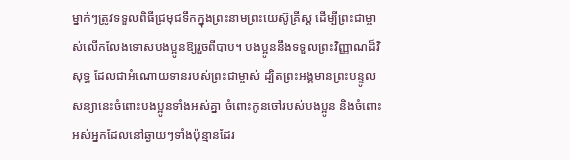ម្នាក់ៗត្រូវទទួលពិធីជ្រមុជទឹកក្នុងព្រះនាមព្រះយេស៊ូគ្រីស្ត ដើម្បីព្រះជាម្ចាស់លើកលែងទោសបងប្អូនឱ្យរួចពីបាប។ បងប្អូននឹងទទួលព្រះវិញ្ញាណដ៏វិសុទ្ធ ដែលជាអំណោយទានរបស់ព្រះជាម្ចាស់ ដ្បិតព្រះអង្គមានព្រះបន្ទូលសន្យានេះចំពោះបងប្អូនទាំងអស់គ្នា ចំពោះកូនចៅរបស់បងប្អូន និងចំពោះអស់អ្នកដែលនៅឆ្ងាយៗទាំងប៉ុន្មានដែរ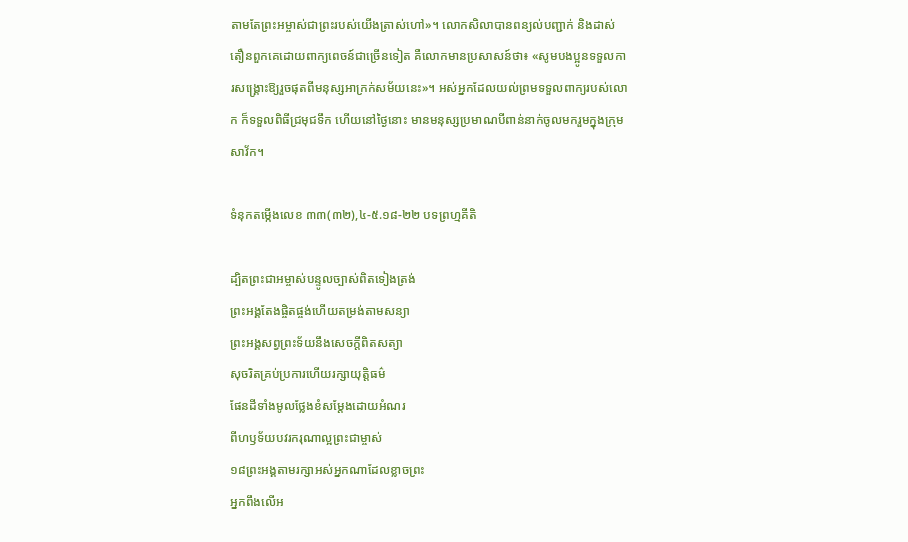តាមតែព្រះអម្ចាស់ជាព្រះរបស់យើងត្រាស់ហៅ»។ លោកសិលាបានពន្យល់បញ្ជាក់ និងដាស់តឿនពួកគេដោយពាក្យពេចន៍ជាច្រើនទៀត គឺលោកមានប្រសាសន៍ថា៖ «សូមបងប្អូនទទួលការសង្គ្រោះឱ្យរួចផុតពីមនុស្សអាក្រក់សម័យនេះ»។ អស់អ្នកដែលយល់ព្រមទទួលពាក្យរបស់លោក ក៏ទទួលពិធីជ្រមុជទឹក ហើយនៅថ្ងៃនោះ មានមនុស្សប្រមាណបីពាន់នាក់ចូលមករួមក្នុងក្រុមសាវ័ក។

ទំនុកតម្កើងលេខ ៣៣(៣២),៤-៥.១៨-២២ បទព្រហ្មគីតិ

ដ្បិតព្រះជាអម្ចាស់បន្ទូលច្បាស់ពិតទៀងត្រង់
ព្រះអង្គតែងផ្ចិតផ្ចង់ហើយតម្រង់តាមសន្យា
ព្រះអង្គសព្វព្រះទ័យនឹងសេចក្តីពិតសត្យា
សុចរិតគ្រប់ប្រការហើយរក្សាយុត្តិធម៌
ផែនដីទាំងមូលថ្លែងខំសម្តែងដោយអំណរ
ពីហឫទ័យបវរករុណាល្អព្រះជាម្ចាស់
១៨ព្រះអង្គតាមរក្សាអស់អ្នកណាដែលខ្លាចព្រះ
អ្នកពឹងលើអ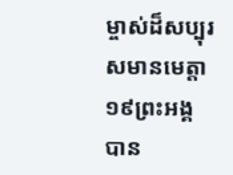ម្ចាស់ដ៏សប្បុរសមានមេត្តា
១៩ព្រះអង្គបាន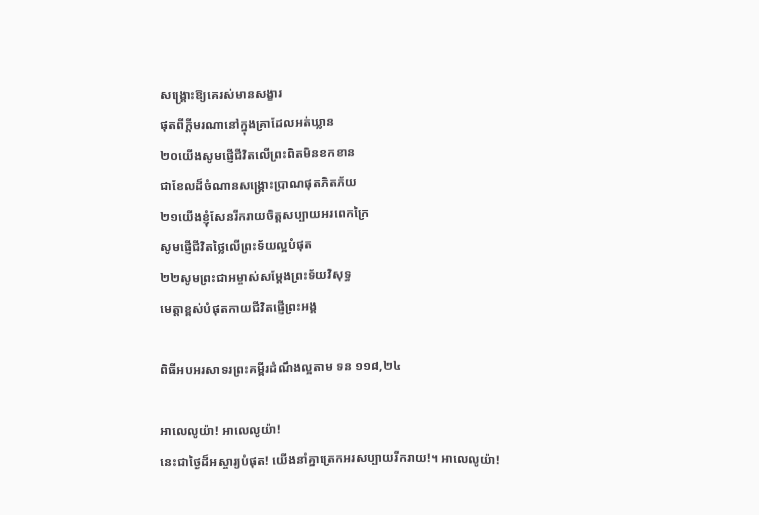សង្រ្គោះឱ្យគេរស់មានសង្ខារ
ផុតពីក្តីមរណានៅក្នុងគ្រាដែលអត់ឃ្លាន
២០យើងសូមផ្ញើជីវិតលើព្រះពិតមិនខកខាន
ជាខែលដ៏ចំណានសង្គ្រោះប្រាណផុតភិតភ័យ
២១យើងខ្ញុំសែនរីករាយចិត្តសប្បាយអរពេកក្រៃ
សូមផ្ញើជីវិតថ្លៃលើព្រះទ័យល្អបំផុត
២២សូមព្រះជាអម្ចាស់សម្តែងព្រះទ័យវិសុទ្ធ
មេត្តាខ្ពស់បំផុតកាយជីវិតផ្ញើព្រះអង្គ

ពិធីអបអរសាទរព្រះគម្ពីរដំណឹងល្អតាម ទន ១១៨,២៤

អាលេលូយ៉ា! អាលេលូយ៉ា!
នេះជាថ្ងៃដ៏អស្ចារ្យបំផុត! យើងនាំគ្នាត្រេកអរសប្បាយរីករាយ!។ អាលេលូយ៉ា!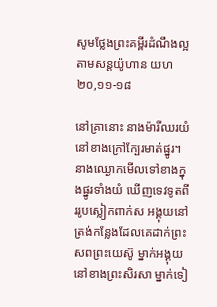សូមថ្លែងព្រះគម្ពីរដំណឹងល្អតាមសន្តយ៉ូហាន យហ ២០,១១-១៨

នៅគ្រានោះ នាងម៉ារីឈរយំនៅខាងក្រៅក្បែរមាត់ផ្នូរ។ នាងឈ្ងោកមើលទៅខាងក្នុងផ្នូរទាំងយំ ឃើញទេវទូតពីររូបស្លៀកពាក់ស អង្គុយនៅត្រង់កន្លែងដែលគេដាក់ព្រះសពព្រះយេស៊ូ ម្នាក់អង្គុយនៅខាងព្រះសិរសា ម្នាក់ទៀ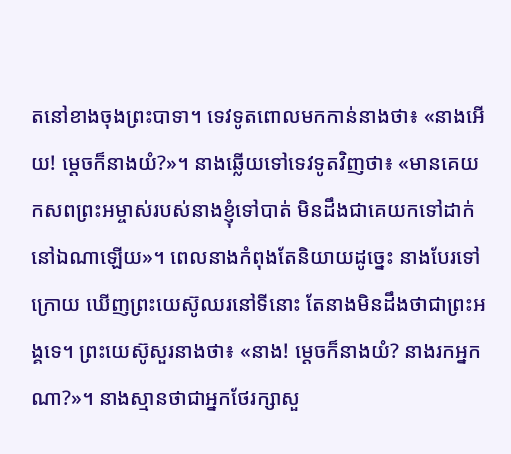តនៅខាងចុងព្រះបាទា។ ទេវទូតពោលមកកាន់នាងថា៖ «នាងអើយ! ម្តេចក៏នាងយំ?»។ នាងឆ្លើយទៅទេវទូតវិញថា៖ «មានគេយកសពព្រះអម្ចាស់របស់នាងខ្ញុំទៅបាត់ មិនដឹងជាគេយកទៅដាក់នៅឯណាឡើយ»។ ពេលនាងកំពុងតែនិយាយដូច្នេះ នាងបែរទៅក្រោយ ឃើញព្រះយេស៊ូឈរនៅទីនោះ តែនាងមិនដឹងថាជាព្រះអង្គទេ។ ព្រះយេស៊ូសួរនាងថា៖ «នាង! ម្តេចក៏នាងយំ? នាងរកអ្នកណា?»។ នាងស្មានថាជាអ្នកថែរក្សាសួ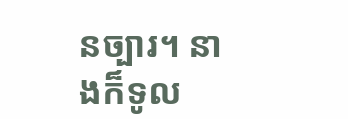នច្បារ។ នាងក៏ទូល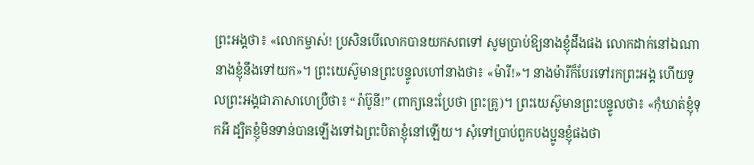ព្រះអង្គថា៖ «លោកម្ចាស់! ប្រសិនបើលោកបានយកសពទៅ សូមប្រាប់ឱ្យនាងខ្ញុំដឹងផង លោកដាក់នៅឯណា នាងខ្ញុំនឹងទៅយក»។ ព្រះយេស៊ូមានព្រះបន្ទូលហៅនាងថា៖ «ម៉ារី!»។ នាងម៉ារីក៏បែរទៅរកព្រះអង្គ ហើយទូលព្រះអង្គជាភាសាហេប្រឺថា៖ “រ៉ាប៊ូនី!” (ពាក្យនេះប្រែថា ព្រះគ្រូ)។ ព្រះយេស៊ូមានព្រះបន្ទូលថា៖ «កុំឃាត់ខ្ញុំទុកអី ដ្បិតខ្ញុំមិនទាន់បានឡើងទៅឯព្រះបិតាខ្ញុំនៅឡើយ។ សុំទៅប្រាប់ពួកបងប្អូនខ្ញុំផងថា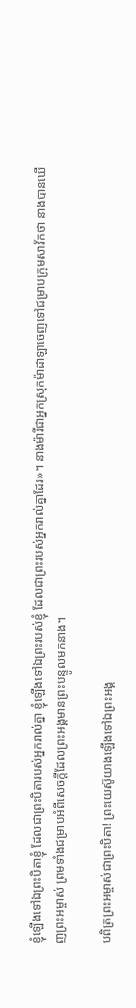ខ្ញុំឡើងទៅឯព្រះបិតាខ្ញុំ ដែលជាព្រះបិតារបស់អ្នករាល់គ្នា ខ្ញុំឡើងទៅឯព្រះរបស់ខ្ញុំ ដែលជាព្រះរបស់អ្នករាល់គ្នាដែរ»។ នាងម៉ារីជាអ្នកស្រុកម៉ាដាឡាចេញទៅជម្រាបក្រុមសាវ័កថា នាងបានឃើញព្រះអម្ចាស់ ព្រមទាំងជម្រាបអំពីសេចក្តីដែលព្រះអង្គមានព្រះបន្ទូលមកនាង។

បពិត្រព្រះអម្ចាស់ជាព្រះបិតា! ព្រះយេស៊ូយាងឡើងទៅឯព្រះអង្គ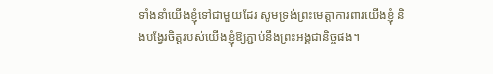ទាំងនាំយើងខ្ញុំទៅជាមួយដែរ សូមទ្រង់ព្រះមេត្តាការពារយើងខ្ញុំ និងបងែ្វរចិត្តរបស់យើងខ្ញុំឱ្យភ្ជាប់នឹងព្រះអង្គជានិច្ចផង។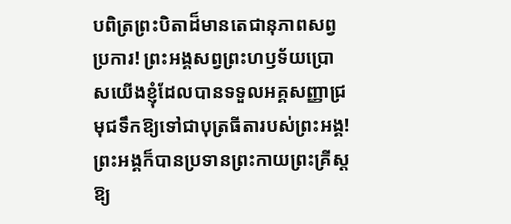បពិត្រព្រះបិតាដ៏មានតេជានុភាពសព្វប្រការ! ព្រះអង្គសព្វព្រះហឫទ័យប្រោសយើងខ្ញុំដែលបានទទួលអគ្គសញ្ញាជ្រមុជទឹកឱ្យទៅជាបុត្រធីតារបស់ព្រះអង្គ! ព្រះអង្គក៏បានប្រទានព្រះកាយព្រះគ្រីស្តឱ្យ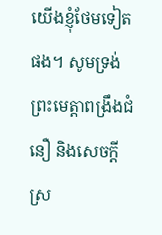យើងខ្ញុំថែមទៀតផង។ សូមទ្រង់ព្រះមេត្តាពង្រឹងជំនឿ និងសេចក្តីស្រ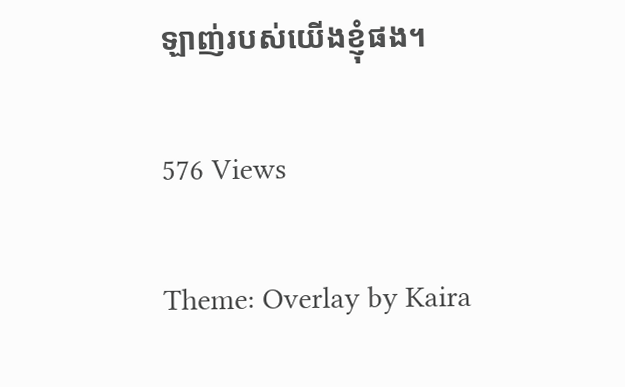ឡាញ់របស់យើងខ្ញុំផង។

576 Views

Theme: Overlay by Kaira